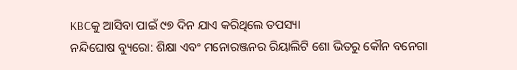KBCକୁ ଆସିବା ପାଇଁ ୯୭ ଦିନ ଯାଏ କରିଥିଲେ ତପସ୍ୟା
ନନ୍ଦିଘୋଷ ବ୍ୟୁରୋ: ଶିକ୍ଷା ଏବଂ ମନୋରଞ୍ଜନର ରିୟାଲିଟି ଶୋ ଭିତରୁ କୌନ ବନେଗା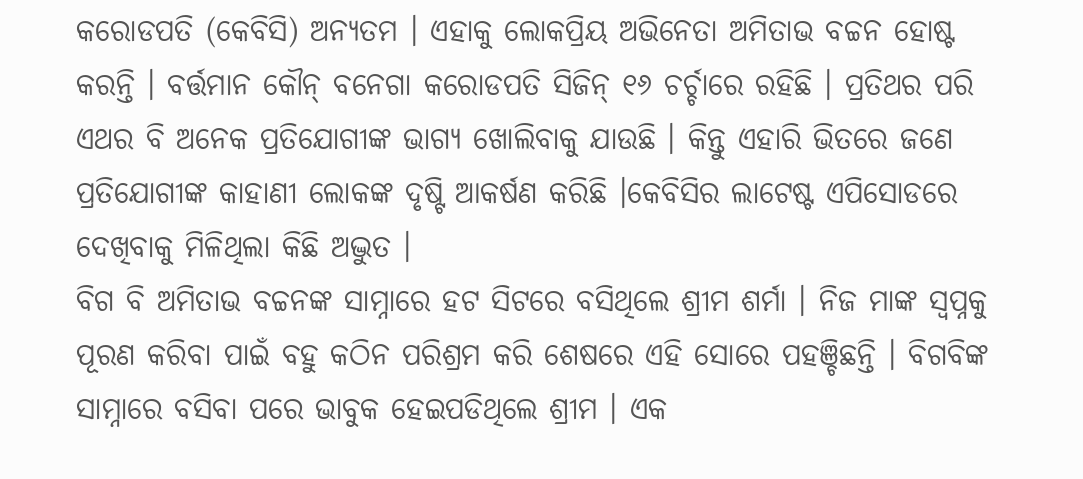କରୋଡପତି (କେବିସି) ଅନ୍ୟତମ । ଏହାକୁ ଲୋକପ୍ରିୟ ଅଭିନେତା ଅମିତାଭ ବଚ୍ଚନ ହୋଷ୍ଟ କରନ୍ତି । ବର୍ତ୍ତମାନ କୌନ୍ ବନେଗା କରୋଡପତି ସିଜିନ୍ ୧୬ ଚର୍ଚ୍ଚାରେ ରହିଛି । ପ୍ରତିଥର ପରି ଏଥର ବି ଅନେକ ପ୍ରତିଯୋଗୀଙ୍କ ଭାଗ୍ୟ ଖୋଲିବାକୁ ଯାଉଛି । କିନ୍ତୁ ଏହାରି ଭିତରେ ଜଣେ ପ୍ରତିଯୋଗୀଙ୍କ କାହାଣୀ ଲୋକଙ୍କ ଦୃଷ୍ଟି ଆକର୍ଷଣ କରିଛି ।କେବିସିର ଲାଟେଷ୍ଟ ଏପିସୋଡରେ ଦେଖିବାକୁ ମିଳିଥିଲା କିଛି ଅଦ୍ଭୁତ ।
ବିଗ ବି ଅମିତାଭ ବଚ୍ଚନଙ୍କ ସାମ୍ନାରେ ହଟ ସିଟରେ ବସିଥିଲେ ଶ୍ରୀମ ଶର୍ମା । ନିଜ ମାଙ୍କ ସ୍ବପ୍ନକୁ ପୂରଣ କରିବା ପାଇଁ ବହୁ କଠିନ ପରିଶ୍ରମ କରି ଶେଷରେ ଏହି ସୋରେ ପହଞ୍ଚିଛନ୍ତି । ବିଗବିଙ୍କ ସାମ୍ନାରେ ବସିବା ପରେ ଭାବୁକ ହେଇପଡିଥିଲେ ଶ୍ରୀମ । ଏକ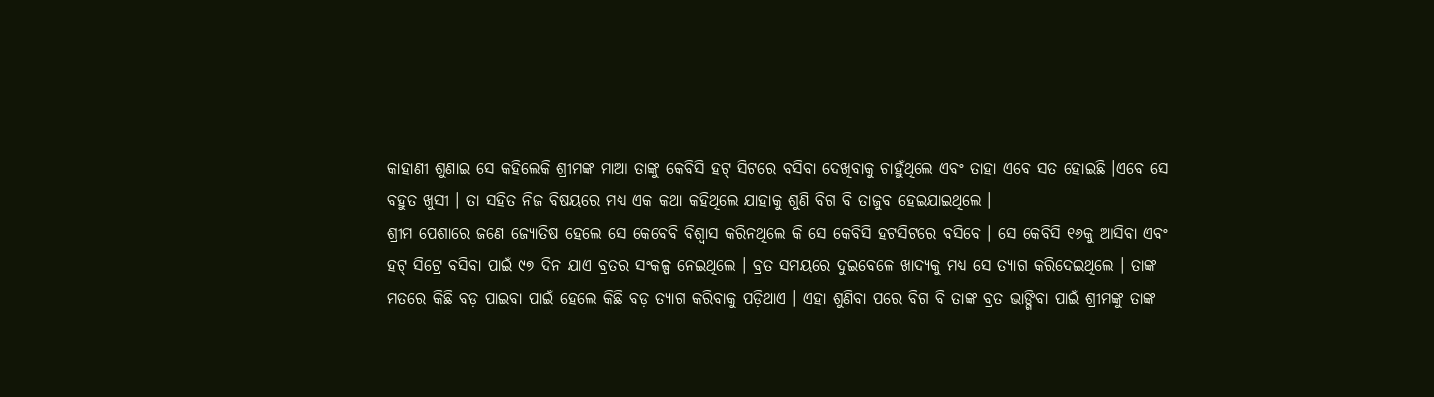କାହାଣୀ ଶୁଣାଇ ସେ କହିଲେକି ଶ୍ରୀମଙ୍କ ମାଆ ତାଙ୍କୁ କେବିସି ହଟ୍ ସିଟରେ ବସିବା ଦେଖିବାକୁ ଚାହୁଁଥିଲେ ଏବଂ ତାହା ଏବେ ସତ ହୋଇଛି ।ଏବେ ସେ ବହୁତ ଖୁସୀ । ତା ସହିତ ନିଜ ବିଷୟରେ ମଧ୍ୟ ଏକ କଥା କହିଥିଲେ ଯାହାକୁ ଶୁଣି ବିଗ ବି ତାଜୁବ ହେଇଯାଇଥିଲେ ।
ଶ୍ରୀମ ପେଶାରେ ଜଣେ ଜ୍ୟୋତିଷ ହେଲେ ସେ କେବେବି ବିଶ୍ବାସ କରିନଥିଲେ କି ସେ କେବିସି ହଟସିଟରେ ବସିବେ । ସେ କେବିସି ୧୬କୁ ଆସିବା ଏବଂ ହଟ୍ ସିଟ୍ରେ ବସିବା ପାଇଁ ୯୭ ଦିନ ଯାଏ ବ୍ରତର ସଂକଳ୍ପ ନେଇଥିଲେ । ବ୍ରତ ସମୟରେ ଦୁଇବେଳେ ଖାଦ୍ୟକୁ ମଧ୍ୟ ସେ ତ୍ୟାଗ କରିଦେଇଥିଲେ । ତାଙ୍କ ମତରେ କିଛି ବଡ଼ ପାଇବା ପାଇଁ ହେଲେ କିଛି ବଡ଼ ତ୍ୟାଗ କରିବାକୁ ପଡ଼ିଥାଏ । ଏହା ଶୁଣିବା ପରେ ବିଗ ବି ତାଙ୍କ ବ୍ରତ ଭାଙ୍ଗିବା ପାଇଁ ଶ୍ରୀମଙ୍କୁ ତାଙ୍କ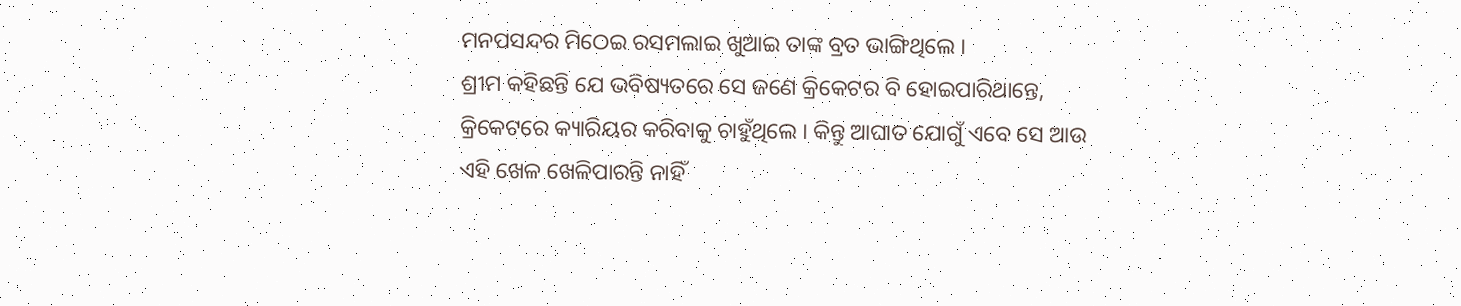ମନପସନ୍ଦର ମିଠେଇ ରସମଲାଇ ଖୁଆଇ ତାଙ୍କ ବ୍ରତ ଭାଙ୍ଗିଥିଲେ ।
ଶ୍ରୀମ କହିଛନ୍ତି ଯେ ଭବିଷ୍ୟତରେ ସେ ଜଣେ କ୍ରିକେଟର ବି ହୋଇପାରିଥାନ୍ତେ, କ୍ରିକେଟରେ କ୍ୟାରିୟର କରିବାକୁ ଚାହୁଁଥିଲେ । କିନ୍ତୁ ଆଘାତ ଯୋଗୁଁ ଏବେ ସେ ଆଉ ଏହି ଖେଳ ଖେଳିପାରନ୍ତି ନାହିଁ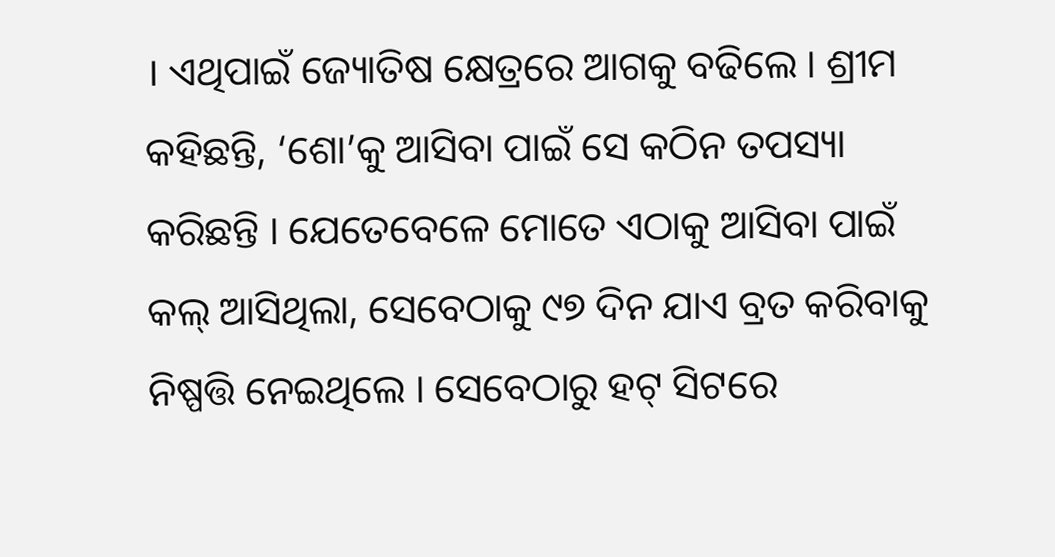। ଏଥିପାଇଁ ଜ୍ୟୋତିଷ କ୍ଷେତ୍ରରେ ଆଗକୁ ବଢିଲେ । ଶ୍ରୀମ କହିଛନ୍ତି, ‘ଶୋ’କୁ ଆସିବା ପାଇଁ ସେ କଠିନ ତପସ୍ୟା କରିଛନ୍ତି । ଯେତେବେଳେ ମୋତେ ଏଠାକୁ ଆସିବା ପାଇଁ କଲ୍ ଆସିଥିଲା, ସେବେଠାକୁ ୯୭ ଦିନ ଯାଏ ବ୍ରତ କରିବାକୁ ନିଷ୍ପତ୍ତି ନେଇଥିଲେ । ସେବେଠାରୁ ହଟ୍ ସିଟରେ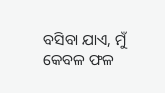ବସିବା ଯାଏ, ମୁଁ କେବଳ ଫଳ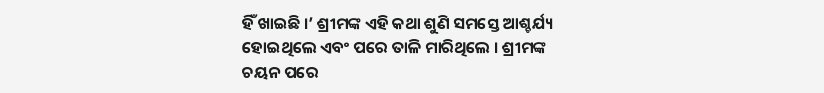ହିଁ ଖାଇଛି ।’ ଶ୍ରୀମଙ୍କ ଏହି କଥା ଶୁଣି ସମସ୍ତେ ଆଶ୍ଚର୍ଯ୍ୟ ହୋଇଥିଲେ ଏବଂ ପରେ ତାଳି ମାରିଥିଲେ । ଶ୍ରୀମଙ୍କ ଚୟନ ପରେ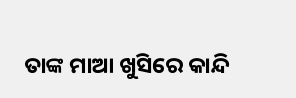ତାଙ୍କ ମାଆ ଖୁସିରେ କାନ୍ଦି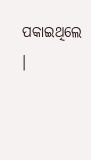ପକାଇଥିଲେ ।